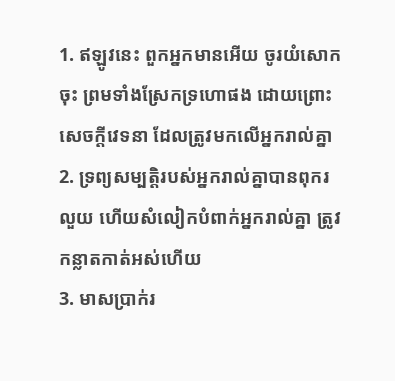1. ឥឡូវនេះ ពួកអ្នកមានអើយ ចូរយំសោកចុះ ព្រមទាំងស្រែកទ្រហោផង ដោយព្រោះសេចក្ដីវេទនា ដែលត្រូវមកលើអ្នករាល់គ្នា
2. ទ្រព្យសម្បត្តិរបស់អ្នករាល់គ្នាបានពុករលួយ ហើយសំលៀកបំពាក់អ្នករាល់គ្នា ត្រូវកន្លាតកាត់អស់ហើយ
3. មាសប្រាក់រ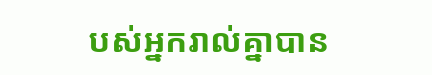បស់អ្នករាល់គ្នាបាន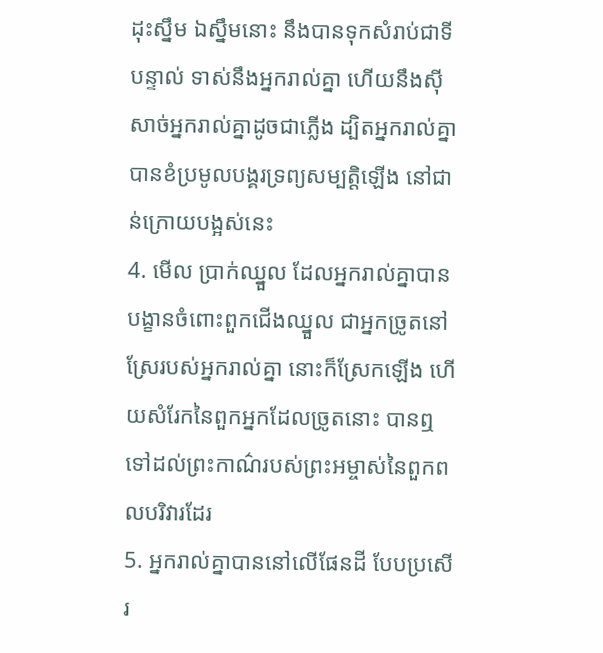ដុះស្នឹម ឯស្នឹមនោះ នឹងបានទុកសំរាប់ជាទីបន្ទាល់ ទាស់នឹងអ្នករាល់គ្នា ហើយនឹងស៊ីសាច់អ្នករាល់គ្នាដូចជាភ្លើង ដ្បិតអ្នករាល់គ្នាបានខំប្រមូលបង្គរទ្រព្យសម្បត្តិឡើង នៅជាន់ក្រោយបង្អស់នេះ
4. មើល ប្រាក់ឈ្នួល ដែលអ្នករាល់គ្នាបានបង្ខានចំពោះពួកជើងឈ្នួល ជាអ្នកច្រូតនៅស្រែរបស់អ្នករាល់គ្នា នោះក៏ស្រែកឡើង ហើយសំរែកនៃពួកអ្នកដែលច្រូតនោះ បានឮទៅដល់ព្រះកាណ៌របស់ព្រះអម្ចាស់នៃពួកពលបរិវារដែរ
5. អ្នករាល់គ្នាបាននៅលើផែនដី បែបប្រសើរ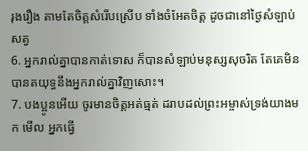រុងរឿង តាមតែចិត្តសំរើបស្រើប ទាំងចំអែតចិត្ត ដូចជានៅថ្ងៃសំឡាប់សត្វ
6. អ្នករាល់គ្នាបានកាត់ទោស ក៏បានសំឡាប់មនុស្សសុចរិត តែគេមិនបានតយុទ្ធនឹងអ្នករាល់គ្នាវិញសោះ។
7. បងប្អូនអើយ ចូរមានចិត្តអត់ធ្មត់ ដរាបដល់ព្រះអម្ចាស់ទ្រង់យាងមក មើល អ្នកធ្វើ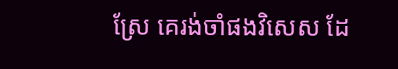ស្រែ គេរង់ចាំផងវិសេស ដែ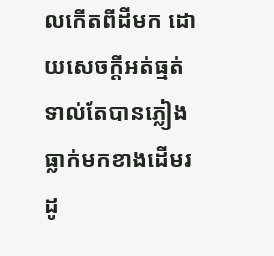លកើតពីដីមក ដោយសេចក្ដីអត់ធ្មត់ ទាល់តែបានភ្លៀងធ្លាក់មកខាងដើមរដូ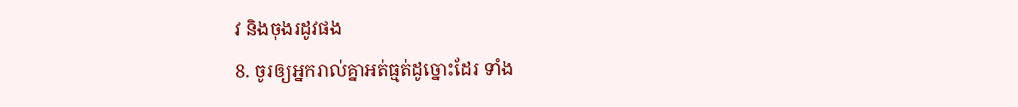វ និងចុងរដូវផង
8. ចូរឲ្យអ្នករាល់គ្នាអត់ធ្មត់ដូច្នោះដែរ ទាំង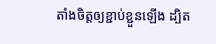តាំងចិត្តឲ្យខ្ជាប់ខ្ជួនឡើង ដ្បិត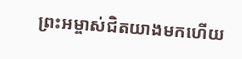ព្រះអម្ចាស់ជិតយាងមកហើយ